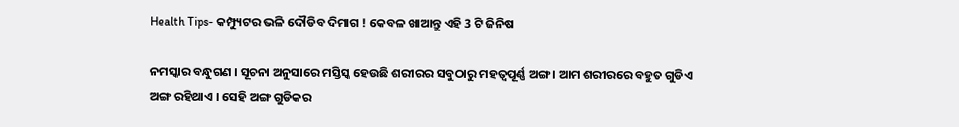Health Tips- କମ୍ପ୍ୟୁଟର ଭଳି ଦୌଡିବ ଦିମାଗ ! କେବଳ ଖାଆନ୍ତୁ ଏହି 3 ଟି ଜିନିଷ

ନମସ୍କାର ବନ୍ଧୁଗଣ । ସୂଚନା ଅନୁସାରେ ମସ୍ତିସ୍କ ହେଉଛି ଶରୀରର ସବୁଠାରୁ ମହତ୍ଵପୂର୍ଣ୍ଣ ଅଙ୍ଗ । ଆମ ଶରୀରରେ ବହୁତ ଗୁଡିଏ ଅଙ୍ଗ ରହିଥାଏ । ସେହି ଅଙ୍ଗ ଗୁଡିକର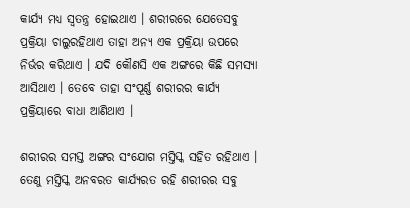କାର୍ଯ୍ୟ ମଧ୍ୟ ସ୍ଵତନ୍ତ୍ର ହୋଇଥାଏ । ଶରୀରରେ ଯେତେସବୁ ପ୍ରକ୍ରିୟା ଚାଲୁରହିଥାଏ ତାହା ଅନ୍ୟ ଏକ ପ୍ରକ୍ରିୟା ଉପରେ ନିର୍ଭର କରିଥାଏ । ଯଦି କୌଣସି ଏକ ଅଙ୍ଗରେ କିଛି ସମସ୍ଯା ଆସିଥାଏ । ତେବେ ତାହା ସଂପୂର୍ଣ୍ଣ ଶରୀରର କାର୍ଯ୍ୟ ପ୍ରକ୍ରିୟାରେ ବାଧା ଆଣିଥାଏ ।

ଶରୀରର ସମସ୍ତ ଅଙ୍ଗର ସଂଯୋଗ ମସ୍ତିସ୍କ ସହିତ ରହିଥାଏ । ତେଣୁ ମସ୍ତିସ୍କ ଅନବରତ କାର୍ଯ୍ୟରତ ରହି ଶରୀରର ସବୁ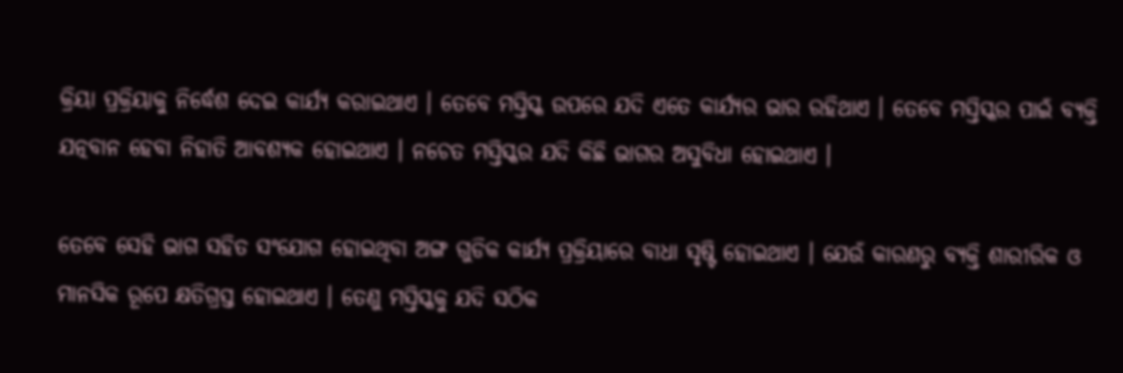କ୍ରିୟା ପ୍ରକ୍ରିୟାକୁ ନିର୍ଦ୍ଧେଶ ଦେଇ କାର୍ଯ୍ୟ କରାଇଥାଏ । ତେବେ ମସ୍ତିସ୍କ ଉପରେ ଯଦି ଏତେ କାର୍ଯ୍ୟର ଭାର ରହିଥାଏ । ତେବେ ମସ୍ତିସ୍କର ପାଇଁ ବ୍ୟକ୍ତି ଯତ୍ନବାନ ହେବା ନିହାତି ଆବଶ୍ୟକ ହୋଇଥାଏ । ନଚେତ ମସ୍ତିସ୍କର ଯଦି କିଛି ଭାଗର ଅସୁବିଧା ହୋଇଥାଏ ।

ତେବେ ସେହି ଭାଗ ସହିତ ସଂଯୋଗ ହୋଇଥିବା ଅଙ୍ଗ ଗୁଡିକ କାର୍ଯ୍ୟ ପ୍ରକ୍ରିୟାରେ ବାଧା ସୃଷ୍ଟି ହୋଇଥାଏ । ଯେଉଁ କାରଣରୁ ବ୍ୟକ୍ତି ଶାରୀରିକ ଓ ମାନସିକ ରୂପେ କ୍ଷତିଗ୍ରସ୍ତ ହୋଇଥାଏ । ତେଣୁ ମସ୍ତିସ୍କକୁ ଯଦି ସଠିକ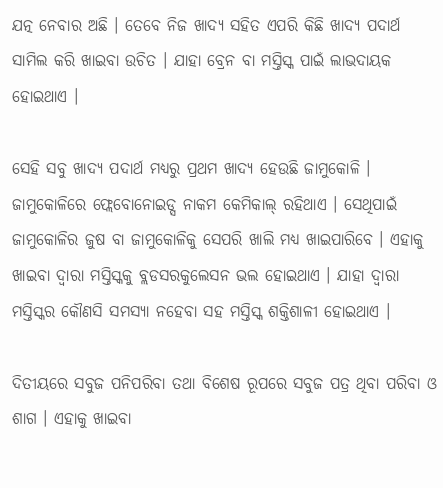ଯତ୍ନ ନେବାର ଅଛି । ତେବେ ନିଜ ଖାଦ୍ୟ ସହିତ ଏପରି କିଛି ଖାଦ୍ୟ ପଦାର୍ଥ ସାମିଲ କରି ଖାଇବା ଉଚିତ । ଯାହା ବ୍ରେନ ବା ମସ୍ତିସ୍କ ପାଇଁ ଲାଭଦାୟକ ହୋଇଥାଏ ।

ସେହି ସବୁ ଖାଦ୍ୟ ପଦାର୍ଥ ମଧ୍ୟରୁ ପ୍ରଥମ ଖାଦ୍ୟ ହେଉଛି ଜାମୁକୋଳି । ଜାମୁକୋଳିରେ ଫ୍ଲେବୋନୋଇଡ୍ସ ନାକମ କେମିକାଲ୍ ରହିଥାଏ । ସେଥିପାଇଁ ଜାମୁକୋଳିର ଜୁଷ ବା ଜାମୁକୋଳିକୁ ସେପରି ଖାଲି ମଧ୍ୟ ଖାଇପାରିବେ । ଏହାକୁ ଖାଇବା ଦ୍ଵାରା ମସ୍ତିସ୍କକୁ ବ୍ଲଡସରକୁଲେସନ ଭଲ ହୋଇଥାଏ । ଯାହା ଦ୍ଵାରା ମସ୍ତିସ୍କର କୌଣସି ସମସ୍ଯା ନହେବା ସହ ମସ୍ତିସ୍କ ଶକ୍ତିଶାଳୀ ହୋଇଥାଏ ।

ଦିତୀୟରେ ସବୁଜ ପନିପରିବା ତଥା ବିଶେଷ ରୂପରେ ସବୁଜ ପତ୍ର ଥିବା ପରିବା ଓ ଶାଗ । ଏହାକୁ ଖାଇବା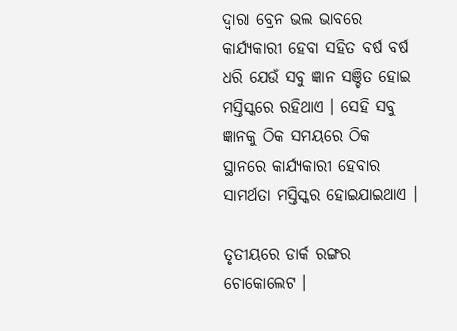ଦ୍ଵାରା ବ୍ରେନ ଭଲ ଭାବରେ କାର୍ଯ୍ୟକାରୀ ହେବା ସହିତ ବର୍ଷ ବର୍ଷ ଧରି ଯେଉଁ ସବୁ ଜ୍ଞାନ ସଞ୍ଚିତ ହୋଇ ମସ୍ତିସ୍କରେ ରହିଥାଏ । ସେହି ସବୁ ଜ୍ଞାନକୁ ଠିକ ସମୟରେ ଠିକ  ସ୍ଥାନରେ କାର୍ଯ୍ୟକାରୀ ହେବାର ସାମର୍ଥତା ମସ୍ତିସ୍କର ହୋଇଯାଇଥାଏ ।

ତୃତୀୟରେ ଡାର୍କ ରଙ୍ଗର ଚୋକୋଲେଟ ।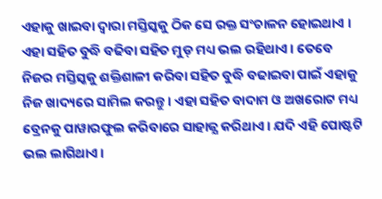ଏହାକୁ ଖାଇବା ଦ୍ଵାରା ମସ୍ତିସ୍କକୁ ଠିକ ସେ ରକ୍ତ ସଂଚାଳନ ହୋଇଥାଏ । ଏହା ସହିତ ବୁଦ୍ଧି ବଢିବା ସହିତ ମୁଡ୍ ମଧ୍ୟ ଭଲ ରହିଥାଏ । ତେବେ ନିଜର ମସ୍ତିସ୍କକୁ ଶକ୍ତିଶାଳୀ କରିବା ସହିତ ବୁଦ୍ଧି ବଢାଇବା ପାଇଁ ଏହାକୁ ନିଜ ଖାଦ୍ୟରେ ସାମିଲ କରନ୍ତୁ । ଏହା ସହିତ ବାଦାମ ଓ ଅଖରୋଟ ମଧ୍ୟ ବ୍ରେନକୁ ପାୱାରଫୁଲ କରିବାରେ ସାହାଜ୍ଯ କରିଥାଏ । ଯଦି ଏହି ପୋଷ୍ଟଟି ଭଲ ଲାଗିଥାଏ ।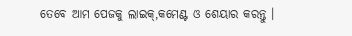ତେବେ ଆମ ପେଜକୁ ଲାଇକ୍,କମେଣ୍ଟ ଓ ଶେୟାର କରନ୍ତୁ ।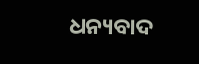ଧନ୍ୟବାଦ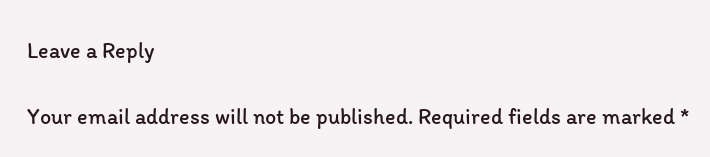Leave a Reply

Your email address will not be published. Required fields are marked *